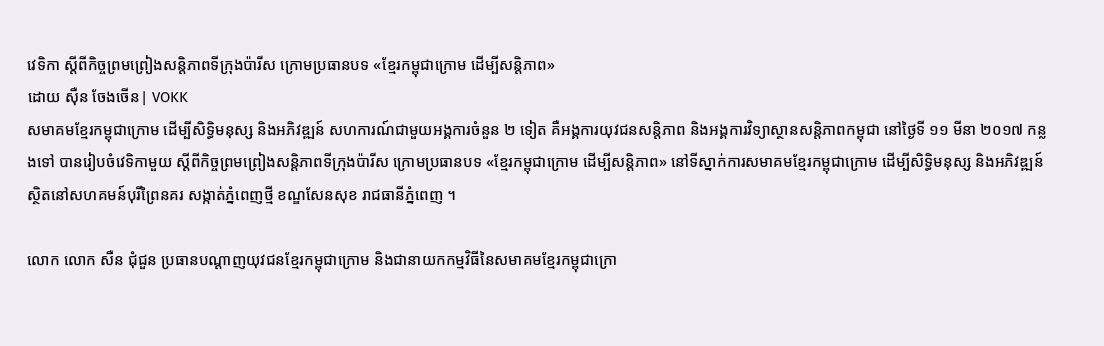វេទិកា ស្ដីពីកិច្ចព្រមព្រៀងសន្ដិភាពទីក្រុងប៉ារីស ក្រោមប្រធានបទ «ខ្មែរកម្ពុជាក្រោម ដើម្បីសន្ដិភាព»
ដោយ ស៊ឺន ចែងចើន| VOKK
សមាគមខ្មែរកម្ពុជាក្រោម ដើម្បីសិទ្ធិមនុស្ស និងអភិវឌ្ឍន៍ សហការណ៍ជាមួយអង្គការចំនួន ២ ទៀត គឺអង្គការយុវជនសន្តិភាព និងអង្គការវិទ្យាស្ថានសន្តិភាពកម្ពុជា នៅថ្ងៃទី ១១ មីនា ២០១៧ កន្លងទៅ បានរៀបចំវេទិកាមួយ ស្ដីពីកិច្ចព្រមព្រៀងសន្ដិភាពទីក្រុងប៉ារីស ក្រោមប្រធានបទ «ខ្មែរកម្ពុជាក្រោម ដើម្បីសន្ដិភាព» នៅទីស្នាក់ការសមាគមខ្មែរកម្ពុជាក្រោម ដើម្បីសិទ្ធិមនុស្ស និងអភិវឌ្ឍន៍ ស្ថិតនៅសហគមន៍បុរីព្រៃនគរ សង្កាត់ភ្នំពេញថ្មី ខណ្ឌសែនសុខ រាជធានីភ្នំពេញ ។

លោក លោក សឺន ជុំជួន ប្រធានបណ្តាញយុវជនខ្មែរកម្ពុជាក្រោម និងជានាយកកម្មវិធីនៃសមាគមខ្មែរកម្ពុជាក្រោ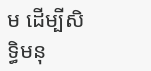ម ដើម្បីសិទ្ធិមនុ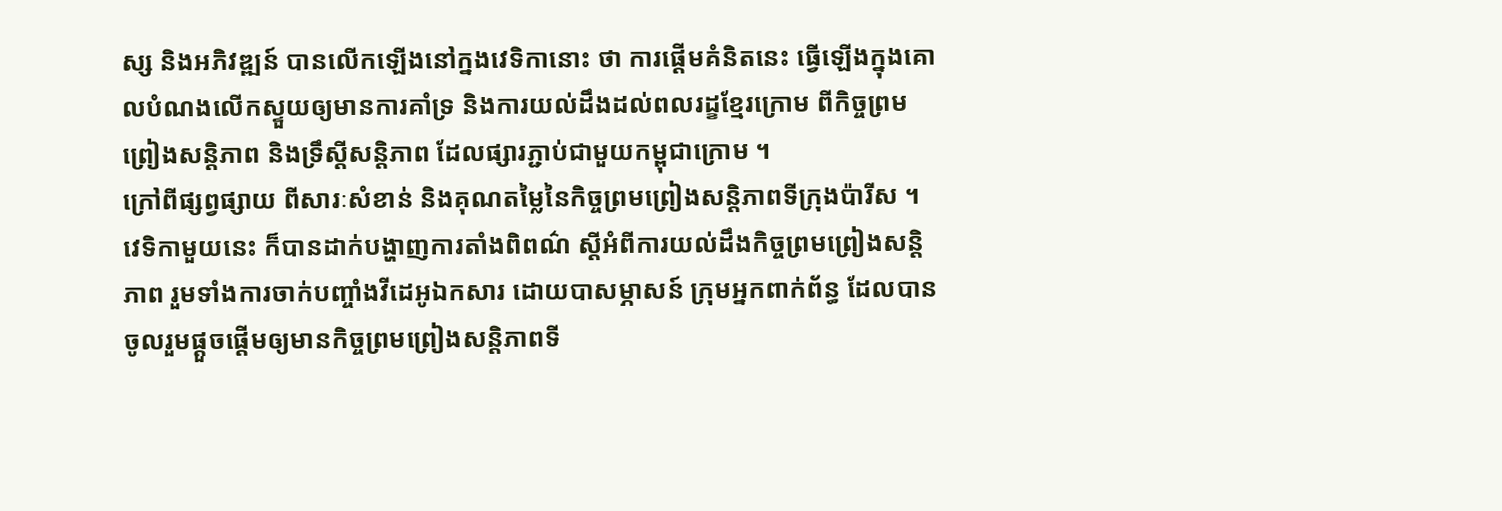ស្ស និងអភិវឌ្ឍន៍ បានលើកឡើងនៅក្នងវេទិកានោះ ថា ការផ្ដើមគំនិតនេះ ធ្វើឡើងក្នុងគោលបំណងលើកស្ទួយឲ្យមានការគាំទ្រ និងការយល់ដឹងដល់ពលរដ្ខខ្មែរក្រោម ពីកិច្ចព្រមព្រៀងសន្តិភាព និងទ្រឹស្តីសន្តិភាព ដែលផ្សារភ្ជាប់ជាមួយកម្ពុជាក្រោម ។
ក្រៅពីផ្សព្វផ្សាយ ពីសារៈសំខាន់ និងគុណតម្លៃនៃកិច្ចព្រមព្រៀងសន្តិភាពទីក្រុងប៉ារីស ។ វេទិកាមួយនេះ ក៏បានដាក់បង្ហាញការតាំងពិពណ៌ ស្តីអំពីការយល់ដឹងកិច្ចព្រមព្រៀងសន្តិភាព រួមទាំងការចាក់បញ្ចាំងវីដេអូឯកសារ ដោយបាសម្ភាសន៍ ក្រុមអ្នកពាក់ព័ន្ធ ដែលបានចូលរួមផ្តួចផ្តើមឲ្យមានកិច្ចព្រមព្រៀងសន្តិភាពទី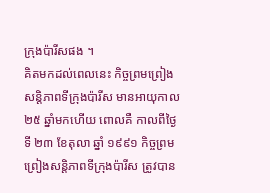ក្រុងប៉ារីសផង ។
គិតមកដល់ពេលនេះ កិច្ចព្រមព្រៀងសន្តិភាពទីក្រុងប៉ារីស មានអាយុកាល ២៥ ឆ្នាំមកហើយ ពោលគឺ កាលពីថ្ងៃទី ២៣ ខែតុលា ឆ្នាំ ១៩៩១ កិច្ចព្រមព្រៀងសន្តិភាពទីក្រុងប៉ារីស ត្រូវបាន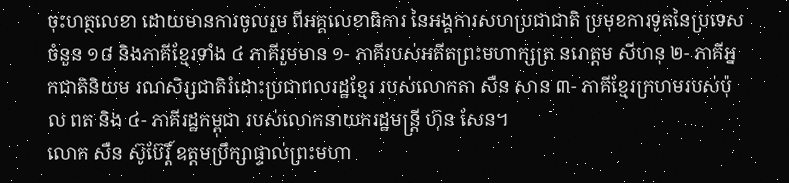ចុះហត្ថលេខា ដោយមានការចូលរួម ពីអគ្គលេខាធិការ នៃអង្គការសហប្រជាជាតិ ប្រមុខការទូតនៃប្រទេសចំនួន ១៨ និងភាគីខ្មែរទាំង ៤ ភាគីរួមមាន ១- ភាគីរបស់អតីតព្រះមហាក្សត្រ នរោត្តម សីហនុ ២- ភាគីអ្នកជាតិនិយម រណសិរ្សជាតិរំដោះប្រជាពលរដ្ឋខ្មែរ របស់លោកតា សឺន សាន ៣- ភាគីខ្មែរក្រហមរបស់ប៉ុល ពត និង ៤- ភាគីរដ្ឋកម្ពុជា របស់លោកនាយករដ្ឋមន្ត្រី ហ៊ុន សែន។
លោក សឺន ស៊ូប៊ែរ្តិ៍ ឧត្តមប្រឹក្សាផ្ទាល់ព្រះមហា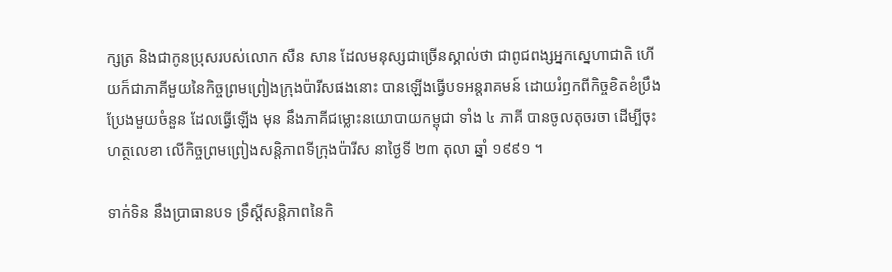ក្សត្រ និងជាកូនប្រុសរបស់លោក សឺន សាន ដែលមនុស្សជាច្រើនស្គាល់ថា ជាពូជពង្សអ្នកសេ្នហាជាតិ ហើយក៏ជាភាគីមួយនៃកិច្ចព្រមព្រៀងក្រុងប៉ារីសផងនោះ បានឡើងធ្វើបទអន្តរាគមន៍ ដោយរំឭកពីកិច្ចខិតខំប្រឹងប្រែងមួយចំនួន ដែលធ្វើឡើង មុន នឹងភាគីជម្លោះនយោបាយកម្ពុជា ទាំង ៤ ភាគី បានចូលតុចរចា ដើម្បីចុះហត្ថលេខា លើកិច្ចព្រមព្រៀងសន្តិភាពទីក្រុងប៉ារីស នាថ្ងៃទី ២៣ តុលា ឆ្នាំ ១៩៩១ ។

ទាក់ទិន នឹងប្រាធានបទ ទ្រឹស្តីសន្តិភាពនៃកិ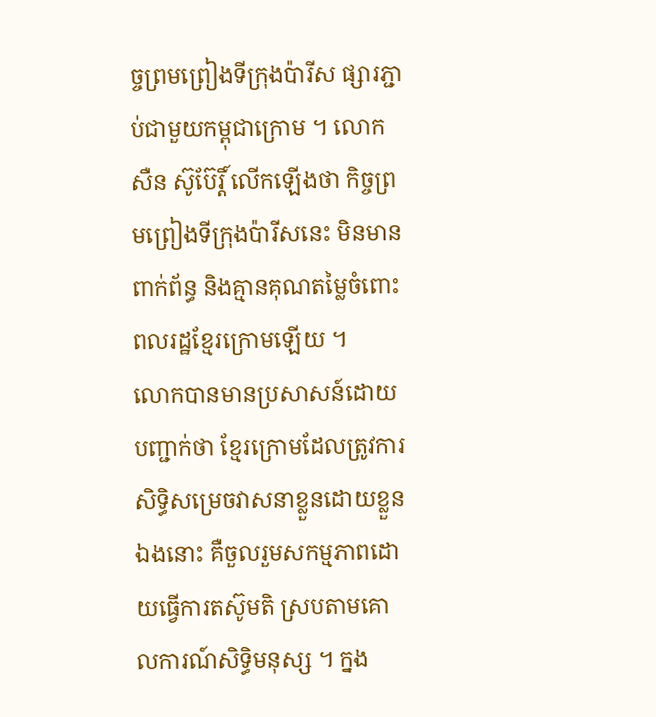ច្ចព្រមព្រៀងទីក្រុងប៉ារីស ផ្សារភ្ជាប់ជាមួយកម្ពុជាក្រោម ។ លោក សឺន ស៊ូប៊ែរ្តិ៍ លើកឡើងថា កិច្ចព្រមព្រៀងទីក្រុងប៉ារីសនេះ មិនមានពាក់ព័ន្ធ និងគ្មានគុណតម្លៃចំពោះពលរដ្ឋខ្មែរក្រោមឡើយ ។
លោកបានមានប្រសាសន៍ដោយបញ្ជាក់ថា ខ្មែរក្រោមដែលត្រូវការសិទ្ធិសម្រេចវាសនាខ្លួនដោយខ្លួនឯងនោះ គឺចួលរួមសកម្មភាពដោយធ្វើការតស៊ូមតិ ស្របតាមគោលការណ៍សិទ្ធិមនុស្ស ។ ក្នង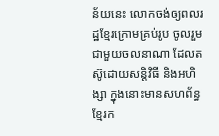ន័យនេះ លោកចង់ឲ្យពលរដ្ឋខ្មែរក្រោមគ្រប់រូប ចូលរួមជាមួយចលនាណា ដែលតស៊ូដោយសន្តិវិធី និងអហិង្សា ក្នុងនោះមានសហព័ន្ធខ្មែរក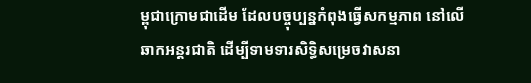ម្ពុជាក្រោមជាដើម ដែលបច្ចុប្បន្នកំពុងធ្វើសកម្មភាព នៅលើឆាកអន្តរជាតិ ដើម្បីទាមទារសិទ្ធិសម្រេចវាសនា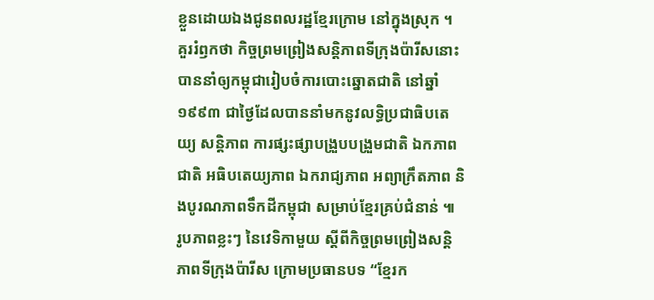ខ្លួនដោយឯងជូនពលរដ្ឋខ្មែរក្រោម នៅក្នុងស្រុក ។
គួររំឭកថា កិច្ចព្រមព្រៀងសន្តិភាពទីក្រុងប៉ារីសនោះ បាននាំឲ្យកម្ពុជារៀបចំការបោះឆ្នោតជាតិ នៅឆ្នាំ ១៩៩៣ ជាថ្ងៃដែលបាននាំមកនូវលទ្ធិប្រជាធិបតេយ្យ សន្តិភាព ការផ្សះផ្សាបង្រួបបង្រួមជាតិ ឯកភាពជាតិ អធិបតេយ្យភាព ឯករាជ្យភាព អព្យាក្រឹតភាព និងបូរណភាពទឹកដីកម្ពុជា សម្រាប់ខ្មែរគ្រប់ជំនាន់ ៕
រូបភាពខ្លះៗ នៃវេទិកាមួយ ស្ដីពីកិច្ចព្រមព្រៀងសន្ដិភាពទីក្រុងប៉ារីស ក្រោមប្រធានបទ “ខ្មែរក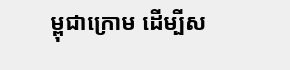ម្ពុជាក្រោម ដើម្បីស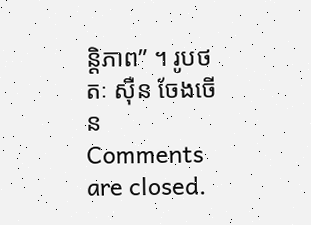ន្ដិភាព” ។ រូបថតៈ ស៊ឺន ចែងចើន
Comments are closed.